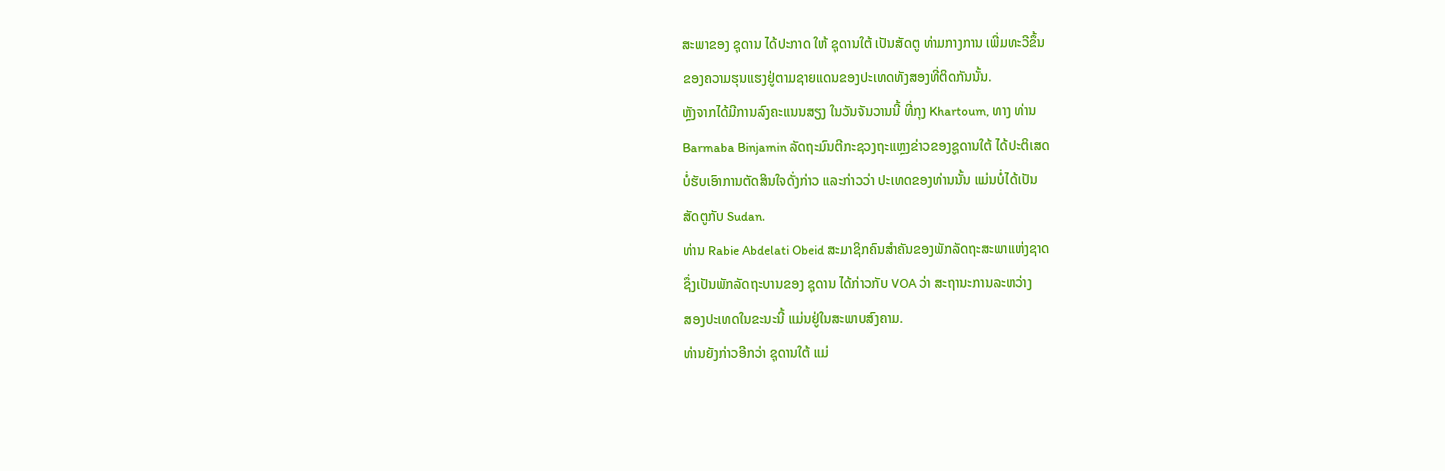ສະພາຂອງ ຊຸດານ ໄດ້ປະກາດ ໃຫ້ ຊຸດານໃຕ້ ເປັນສັດຕູ ທ່າມກາງການ ເພີ່ມທະວີຂຶ້ນ
ຂອງຄວາມຮຸນແຮງຢູ່ຕາມຊາຍແດນຂອງປະເທດທັງສອງທີ່ຕິດກັນນັ້ນ.
ຫຼັງຈາກໄດ້ມີການລົງຄະແນນສຽງ ໃນວັນຈັນວານນີ້ ທີ່ກຸງ Khartoum, ທາງ ທ່ານ
Barmaba Binjamin ລັດຖະມົນຕີກະຊວງຖະແຫຼງຂ່າວຂອງຊູດານໃຕ້ ໄດ້ປະຕິເສດ
ບໍ່ຮັບເອົາການຕັດສິນໃຈດັ່ງກ່າວ ແລະກ່າວວ່າ ປະເທດຂອງທ່ານນັ້ນ ແມ່ນບໍ່ໄດ້ເປັນ
ສັດຕູກັບ Sudan.
ທ່ານ Rabie Abdelati Obeid ສະມາຊິກຄົນສໍາຄັນຂອງພັກລັດຖະສະພາແຫ່ງຊາດ
ຊຶ່ງເປັນພັກລັດຖະບານຂອງ ຊຸດານ ໄດ້ກ່າວກັບ VOA ວ່າ ສະຖານະການລະຫວ່າງ
ສອງປະເທດໃນຂະນະນີ້ ແມ່ນຢູ່ໃນສະພາບສົງຄາມ.
ທ່ານຍັງກ່າວອີກວ່າ ຊຸດານໃຕ້ ແມ່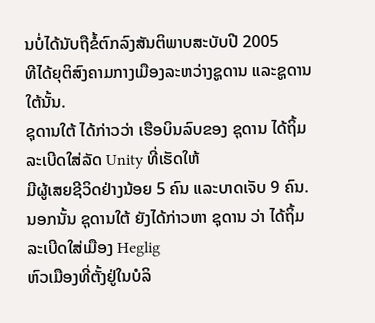ນບໍ່ໄດ້ນັບຖືຂໍ້ຕົກລົງສັນຕິພາບສະບັບປີ 2005
ທີໄດ້ຍຸຕິສົງຄາມກາງເມືອງລະຫວ່າງຊູດານ ແລະຊູດານໃຕ້ນັ້ນ.
ຊຸດານໃຕ້ ໄດ້ກ່າວວ່າ ເຮືອບິນລົບຂອງ ຊຸດານ ໄດ້ຖິ້ມລະເບີດໃສ່ລັດ Unity ທີ່ເຮັດໃຫ້
ມີຜູ້ເສຍຊີວິດຢ່າງນ້ອຍ 5 ຄົນ ແລະບາດເຈັບ 9 ຄົນ.
ນອກນັ້ນ ຊຸດານໃຕ້ ຍັງໄດ້ກ່າວຫາ ຊຸດານ ວ່າ ໄດ້ຖິ້ມລະເບີດໃສ່ເມືອງ Heglig
ຫົວເມືອງທີ່ຕັ້ງຢູ່ໃນບໍລິ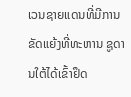ເວນຊາຍແດນທີ່ມີການຂັດແຍ້ງທີ່ທະຫານ ຊູດານໃຕ້ໄດ້ເຂົ້າຢຶດ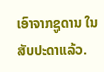ເອົາຈາກຊູດານ ໃນສັບປະດາແລ້ວ.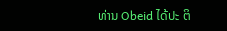ທ່ານ Obeid ໄດ້ປະ ຕິ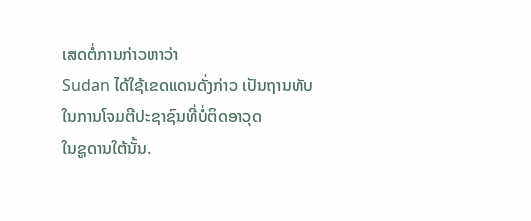ເສດຕໍ່ການກ່າວຫາວ່າ
Sudan ໄດ້ໃຊ້ເຂດແດນດັ່ງກ່າວ ເປັນຖານທັບໃນການໂຈມຕີປະຊາຊົນທີ່ບໍ່ຕິດອາວຸດ
ໃນຊູດານໃຕ້ນັ້ນ.